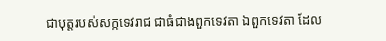ជាបុត្តរបស់សក្កទេវរាជ ជាធំជាងពួកទេវតា ឯពួកទេវតា ដែល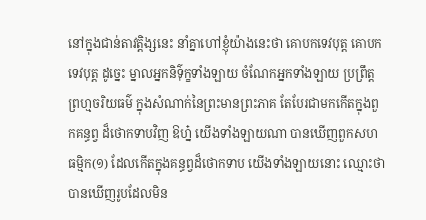នៅក្នុងជាន់តាវត្តិង្សនេះ នាំគ្នាហៅខ្ញុំយ៉ាងនេះថា គោបកទេវបុត្ត គោបកទេវបុត្ត ដូច្នេះ ម្នាលអ្នកនិទ៌ុក្ខទាំងឡាយ ចំណែកអ្នកទាំងឡាយ ប្រព្រឹត្តព្រហ្មចរិយធម៌ ក្នុងសំណាក់នៃព្រះមានព្រះភាគ តែបែរជាមកកើតក្នុងពួកគន្ធព្វ ដ៏ថោកទាបវិញ ឱហ្ន៎ យើងទាំងឡាយណា បានឃើញពួកសហធម្មិក(១) ដែលកើតក្នុងគន្ធព្វដ៏ថោកទាប យើងទាំងឡាយនោះ ឈ្មោះថា បានឃើញរូបដែលមិន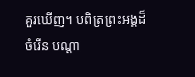គួរឃើញ។ បពិត្រព្រះអង្គដ៏ចំរើន បណ្តា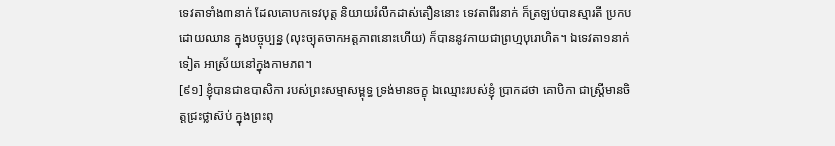ទេវតាទាំង៣នាក់ ដែលគោបកទេវបុត្ត និយាយរំលឹកដាស់តឿននោះ ទេវតាពីរនាក់ ក៏ត្រឡប់បានស្មារតី ប្រកបដោយឈាន ក្នុងបច្ចុប្បន្ន (លុះច្យុតចាកអត្តភាពនោះហើយ) ក៏បាននូវកាយជាព្រហ្មបុរោហិត។ ឯទេវតា១នាក់ទៀត អាស្រ័យនៅក្នុងកាមភព។
[៩១] ខ្ញុំបានជាឧបាសិកា របស់ព្រះសម្មាសម្ពុទ្ធ ទ្រង់មានចក្ខុ ឯឈ្មោះរបស់ខ្ញុំ ប្រាកដថា គោបិកា ជាស្ត្រីមានចិត្តជ្រះថ្លាស៊ប់ ក្នុងព្រះពុ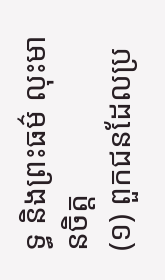ទ្ធ និងព្រះធម៌ លុះមានចិត្ត
(១) ពួកជនដែលប្រ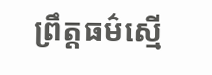ព្រឹត្តធម៌ស្មើ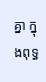គ្នា ក្នុងពុទ្ធ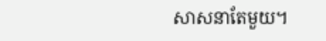សាសនាតែមួយ។